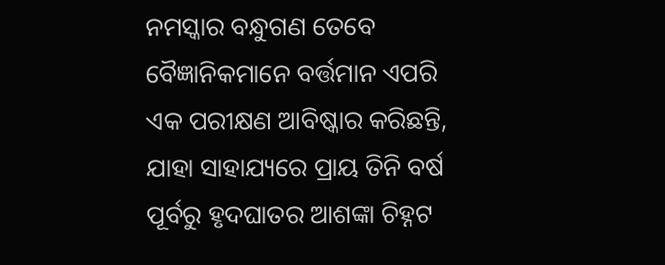ନମସ୍କାର ବନ୍ଧୁଗଣ ତେବେ ବୈଜ୍ଞାନିକମାନେ ବର୍ତ୍ତମାନ ଏପରି ଏକ ପରୀକ୍ଷଣ ଆବିଷ୍କାର କରିଛନ୍ତି, ଯାହା ସାହାଯ୍ୟରେ ପ୍ରାୟ ତିନି ବର୍ଷ ପୂର୍ବରୁ ହୃଦଘାତର ଆଶଙ୍କା ଚିହ୍ନଟ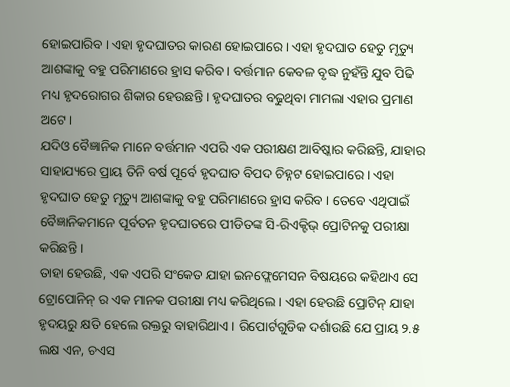ହୋଇପାରିବ । ଏହା ହୃଦଘାତର କାରଣ ହୋଇପାରେ । ଏହା ହୃଦଘାତ ହେତୁ ମୃତ୍ୟୁ ଆଶଙ୍କାକୁ ବହୁ ପରିମାଣରେ ହ୍ରାସ କରିବ । ବର୍ତ୍ତମାନ କେବଳ ବୃଦ୍ଧ ନୁହଁନ୍ତି ଯୁବ ପିଢି ମଧ୍ୟ ହୃଦରୋଗର ଶିକାର ହେଉଛନ୍ତି । ହୃଦଘାତର ବଢୁଥିବା ମାମଲା ଏହାର ପ୍ରମାଣ ଅଟେ ।
ଯଦିଓ ବୈଜ୍ଞାନିକ ମାନେ ବର୍ତ୍ତମାନ ଏପରି ଏକ ପରୀକ୍ଷଣ ଆବିଷ୍କାର କରିଛନ୍ତି, ଯାହାର ସାହାଯ୍ୟରେ ପ୍ରାୟ ତିନି ବର୍ଷ ପୂର୍ବେ ହୃଦଘାତ ବିପଦ ଚିହ୍ନଟ ହୋଇପାରେ । ଏହା ହୃଦଘାତ ହେତୁ ମୃତ୍ୟୁ ଆଶଙ୍କାକୁ ବହୁ ପରିମାଣରେ ହ୍ରାସ କରିବ । ତେବେ ଏଥିପାଇଁ ବୈଜ୍ଞାନିକମାନେ ପୂର୍ବତନ ହୃଦଘାତରେ ପୀଡିତଙ୍କ ସି-ରିଏକ୍ଟିଭ୍ ପ୍ରୋଟିନକୁ ପରୀକ୍ଷା କରିଛନ୍ତି ।
ତାହା ହେଉଛି, ଏକ ଏପରି ସଂକେତ ଯାହା ଇନଫ୍ଲେମେସନ ବିଷୟରେ କହିଥାଏ ସେ ଟ୍ରୋପୋନିନ୍ ର ଏକ ମାନକ ପରୀକ୍ଷା ମଧ୍ୟ କରିଥିଲେ । ଏହା ହେଉଛି ପ୍ରୋଟିନ୍ ଯାହା ହୃଦୟରୁ କ୍ଷତି ହେଲେ ରକ୍ତରୁ ବାହାରିଥାଏ । ରିପୋର୍ଟଗୁଡିକ ଦର୍ଶାଉଛି ଯେ ପ୍ରାୟ ୨.୫ ଲକ୍ଷ ଏନ, ଚଏସ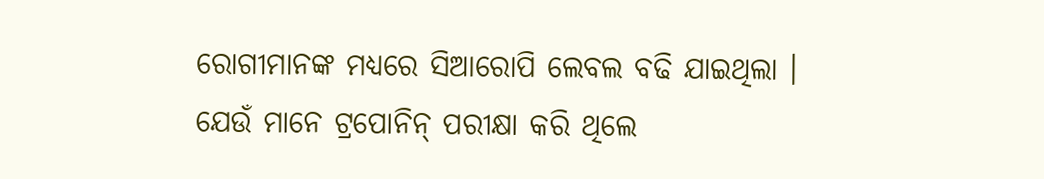ରୋଗୀମାନଙ୍କ ମଧ୍ୟରେ ସିଆରୋପି ଲେବଲ ବଢି ଯାଇଥିଲା ।
ଯେଉଁ ମାନେ ଟ୍ରପୋନିନ୍ ପରୀକ୍ଷା କରି ଥିଲେ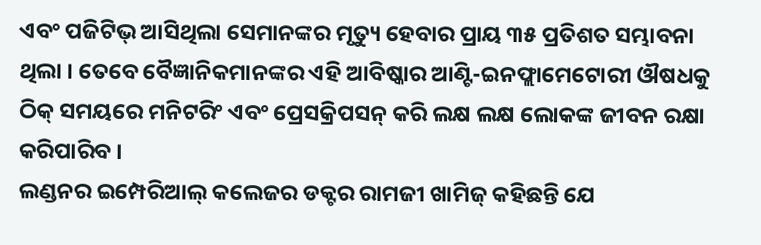ଏବଂ ପଜିଟିଭ୍ ଆସିଥିଲା ସେମାନଙ୍କର ମୃତ୍ୟୁ ହେବାର ପ୍ରାୟ ୩୫ ପ୍ରତିଶତ ସମ୍ଭାବନା ଥିଲା । ତେବେ ବୈଜ୍ଞାନିକମାନଙ୍କର ଏହି ଆବିଷ୍କାର ଆଣ୍ଟି-ଇନଫ୍ଲାମେଟୋରୀ ଔଷଧକୁ ଠିକ୍ ସମୟରେ ମନିଟରିଂ ଏବଂ ପ୍ରେସକ୍ରିପସନ୍ କରି ଲକ୍ଷ ଲକ୍ଷ ଲୋକଙ୍କ ଜୀବନ ରକ୍ଷା କରିପାରିବ ।
ଲଣ୍ଡନର ଇମ୍ପେରିଆଲ୍ କଲେଜର ଡକ୍ଟର ରାମଜୀ ଖାମିଜ୍ କହିଛନ୍ତି ଯେ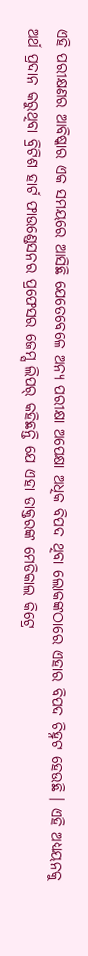ଏହି ପରୀକ୍ଷଣର ଆବିଷ୍କାର ଏକ ସମୟରେ ଆସିଛି ଯେତେବେଳେ ଅନ୍ୟ ପରୀକ୍ଷା ଅପେକ୍ଷା ଅଧିକ ବିପଦ ଥିବା ଲୋକଙ୍କଠାରେ ଏହାର ବିପଦ ଚିହ୍ନଟ ହେଉଛି । ଏହି ଅଧ୍ୟୟନକୁ ଅର୍ଥ ପ୍ରଦାନ କରୁଥିବା ବ୍ରିଟିଶ ହାର୍ଟ ଫାଉଣ୍ଡେସନର ପ୍ରଫେସର ଜେମ୍ସ ଲିପର୍ କହିଛନ୍ତି ଯେ ଏହା ଡାକ୍ତରଙ୍କ ମେଡିକାଲ କିଟ୍ରେ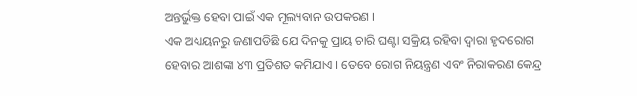ଅନ୍ତର୍ଭୁକ୍ତ ହେବା ପାଇଁ ଏକ ମୂଲ୍ୟବାନ ଉପକରଣ ।
ଏକ ଅଧ୍ୟୟନରୁ ଜଣାପଡିଛି ଯେ ଦିନକୁ ପ୍ରାୟ ଚାରି ଘଣ୍ଟା ସକ୍ରିୟ ରହିବା ଦ୍ୱାରା ହୃଦରୋଗ ହେବାର ଆଶଙ୍କା ୪୩ ପ୍ରତିଶତ କମିଯାଏ । ତେବେ ରୋଗ ନିୟନ୍ତ୍ରଣ ଏବଂ ନିରାକରଣ କେନ୍ଦ୍ର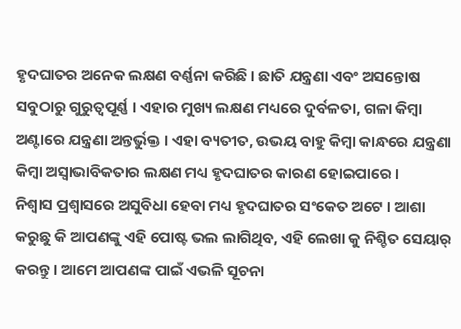ହୃଦଘାତର ଅନେକ ଲକ୍ଷଣ ବର୍ଣ୍ଣନା କରିଛି । ଛାତି ଯନ୍ତ୍ରଣା ଏବଂ ଅସନ୍ତୋଷ ସବୁଠାରୁ ଗୁରୁତ୍ୱପୂର୍ଣ୍ଣ । ଏହାର ମୁଖ୍ୟ ଲକ୍ଷଣ ମଧ୍ୟରେ ଦୁର୍ବଳତା, ଗଳା କିମ୍ବା ଅଣ୍ଟାରେ ଯନ୍ତ୍ରଣା ଅନ୍ତର୍ଭୁକ୍ତ । ଏହା ବ୍ୟତୀତ, ଉଭୟ ବାହୁ କିମ୍ବା କାନ୍ଧରେ ଯନ୍ତ୍ରଣା କିମ୍ବା ଅସ୍ୱାଭାବିକତାର ଲକ୍ଷଣ ମଧ୍ୟ ହୃଦଘାତର କାରଣ ହୋଇପାରେ ।
ନିଶ୍ୱାସ ପ୍ରଶ୍ୱାସରେ ଅସୁବିଧା ହେବା ମଧ୍ୟ ହୃଦଘାତର ସଂକେତ ଅଟେ । ଆଶା କରୁଛୁ କି ଆପଣଙ୍କୁ ଏହି ପୋଷ୍ଟ ଭଲ ଲାଗିଥିବ, ଏହି ଲେଖା କୁ ନିଶ୍ଚିତ ସେୟାର୍ କରନ୍ତୁ । ଆମେ ଆପଣଙ୍କ ପାଇଁ ଏଭଳି ସୂଚନା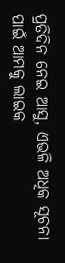ପ୍ରତିଦିନ ନେଇ ଆସୁ, ଏଭଳି ଅଧିକ ସୂଚନା ପାଇଁ ଆମକୁ ଲାଇକ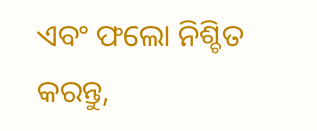ଏବଂ ଫଲୋ ନିଶ୍ଚିତ କରନ୍ତୁ,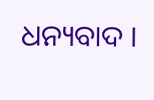ଧନ୍ୟବାଦ ।